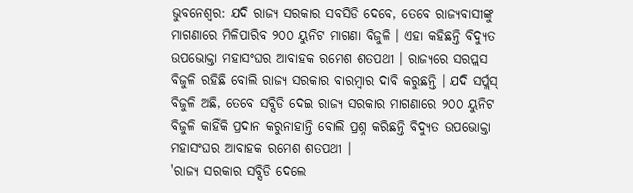ଭୁବନେଶ୍ବର: ଯଦି ରାଜ୍ୟ ସରକାର ସବସିଡି ଦେବେ, ତେବେ ରାଜ୍ୟବାସୀଙ୍କୁ ମାଗଣାରେ ମିଳିପାରିବ ୨୦୦ ୟୁନିଟ ମାଗଣା ବିଜୁଳି । ଏହା କହିଛନ୍ତି ବିଦ୍ୟୁତ ଉପଭୋକ୍ତା ମହାସଂଘର ଆବାହକ ରମେଶ ଶତପଥୀ । ରାଜ୍ୟରେ ସରପ୍ଲସ ବିଜୁଳି ରହିଛି ବୋଲି ରାଜ୍ୟ ସରକାର ବାରମ୍ବାର ଦାବି କରୁଛନ୍ତି । ଯଦି ସର୍ପ୍ଲସ୍ ବିଜୁଳି ଅଛି, ତେବେ ସବ୍ସିଡି ଦେଇ ରାଜ୍ୟ ସରକାର ମାଗଣାରେ ୨୦୦ ୟୁନିଟ ବିଜୁଳି କାହିଁକି ପ୍ରଦାନ କରୁନାହାନ୍ତି ବୋଲି ପ୍ରଶ୍ନ କରିଛନ୍ତି ବିଦ୍ୟୁତ ଉପଭୋକ୍ତା ମହାସଂଘର ଆବାହକ ରମେଶ ଶତପଥୀ ।
'ରାଜ୍ୟ ସରକାର ସବ୍ସିଡି ଦେଲେ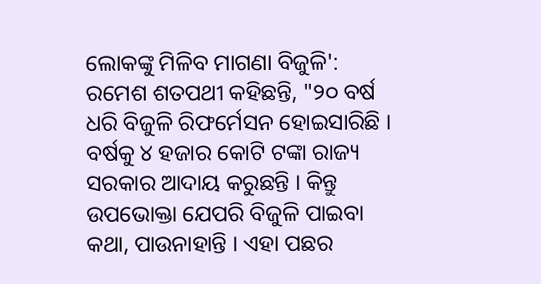ଲୋକଙ୍କୁ ମିଳିବ ମାଗଣା ବିଜୁଳି': ରମେଶ ଶତପଥୀ କହିଛନ୍ତି, "୨୦ ବର୍ଷ ଧରି ବିଜୁଳି ରିଫର୍ମେସନ ହୋଇସାରିଛି । ବର୍ଷକୁ ୪ ହଜାର କୋଟି ଟଙ୍କା ରାଜ୍ୟ ସରକାର ଆଦାୟ କରୁଛନ୍ତି । କିନ୍ତୁ ଉପଭୋକ୍ତା ଯେପରି ବିଜୁଳି ପାଇବା କଥା, ପାଉନାହାନ୍ତି । ଏହା ପଛର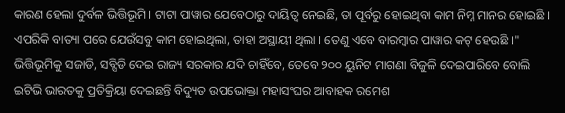କାରଣ ହେଲା ଦୁର୍ବଳ ଭିତ୍ତିଭୂମି । ଟାଟା ପାୱାର ଯେବେଠାରୁ ଦାୟିତ୍ବ ନେଇଛି, ତା ପୂର୍ବରୁ ହୋଇଥିବା କାମ ନିମ୍ନ ମାନର ହୋଇଛି । ଏପରିକି ବାତ୍ୟା ପରେ ଯେଉଁସବୁ କାମ ହୋଇଥିଲା, ତାହା ଅସ୍ଥାୟୀ ଥିଲା । ତେଣୁ ଏବେ ବାରମ୍ବାର ପାୱାର କଟ୍ ହେଉଛି ।" ଭିତ୍ତିଭୂମିକୁ ସଜାଡି, ସବ୍ସିଡି ଦେଇ ରାଜ୍ୟ ସରକାର ଯଦି ଚାହିଁବେ, ତେବେ ୨୦୦ ୟୁନିଟ ମାଗଣା ବିଜୁଳି ଦେଇପାରିବେ ବୋଲି ଇଟିଭି ଭାରତକୁ ପ୍ରତିକ୍ରିୟା ଦେଇଛନ୍ତି ବିଦ୍ୟୁତ ଉପଭୋକ୍ତା ମହାସଂଘର ଆବାହକ ରମେଶ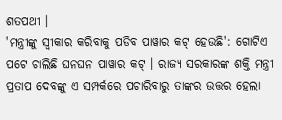ଶତପଥୀ ।
'ମନ୍ତ୍ରୀଙ୍କୁ ସ୍ବୀକାର କରିବାକୁ ପଡିବ ପାୱାର କଟ୍ ହେଉଛି': ଗୋଟିଏ ପଟେ ଚାଲିଛି ଘନଘନ ପାୱାର କଟ୍ । ରାଜ୍ୟ ସରକାରଙ୍କ ଶକ୍ତି ମନ୍ତ୍ରୀ ପ୍ରତାପ ଦେବଙ୍କୁ ଏ ସମ୍ପର୍କରେ ପଚାରିବାରୁ ତାଙ୍କର ଉତ୍ତର ହେଲା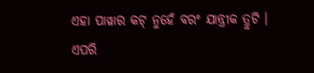ଏହା ପାୱାର କଟ୍ ନୁହେଁ ବରଂ ଯାନ୍ତ୍ରୀକ ତ୍ରୁଟି । ଏପରି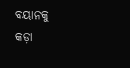ବୟାନକୁ କଡ଼ା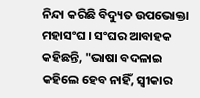ନିନ୍ଦା କରିଛି ବିଦ୍ୟୁତ ଉପଭୋକ୍ତା ମହାସଂଘ । ସଂଘର ଆବାହକ କହିଛନ୍ତି, "ଭାଷା ବଦଳାଇ କହିଲେ ହେବ ନାହିଁ, ସ୍ବୀକାର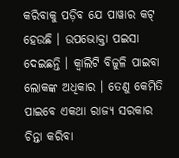କରିବାକୁ ପଡ଼ିବ ଯେ ପାୱାର କଟ୍ ହେଉଛି । ଉପଭୋକ୍ତା ପଇସା ଦେଇଛନ୍ତି । କ୍ବାଲିଟି ବିଜୁଳି ପାଇବା ଲୋକଙ୍କ ଅଧିକାର । ତେଣୁ କେମିତି ପାଇବେ ଏକଥା ରାଜ୍ୟ ସରକାର ଚିନ୍ତା କରିବା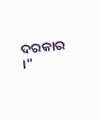ଦରକାର ।"